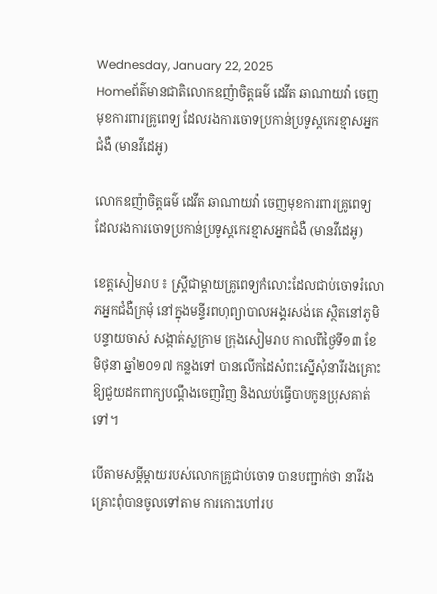Wednesday, January 22, 2025
Homeព័ត៌មានជាតិលោកឧញ៉ាចិត្តធម៌ ដេវីត ឆាណាយវ៉ា ចេញមុខការពារគ្រូពេទ្យ ដែលរងការចោទប្រកាន់ប្រទូស្តកេរខ្មាសអ្នកជំងឺ (មានវីដេអូ)

លោកឧញ៉ាចិត្តធម៌ ដេវីត ឆាណាយវ៉ា ចេញមុខការពារគ្រូពេទ្យ ដែលរងការចោទប្រកាន់ប្រទូស្តកេរខ្មាសអ្នកជំងឺ (មានវីដេអូ)

ខេត្តសៀមរាប ៖ ស្ត្រីជាម្តាយគ្រូពេទ្យកំលោះដែលជាប់ចោទរំលោភអ្នកជំងឺក្រមុំ នៅក្នុងមន្ទីរពហុព្យាបាលអង្គរសង់តេ ស្ថិតនៅភូមិបន្ទាយចាស់ សង្កាត់ស្លក្រាម ក្រុងសៀមរាប កាលពីថ្ងៃទី១៣ ខែមិថុនា ឆ្នាំ២០១៧ កន្លងទៅ បានលើកដៃសំពះស្នើសុំនារីរងគ្រោះឱ្យជួយដកពាក្យបណ្តឹងចេញវិញ និងឈប់ធ្វើបាបកូនប្រុសគាត់ទៅ។

បើតាមសម្តីម្តាយរបស់លោកគ្រូជាប់ចោទ បានបញ្ជាក់ថា នារីរងគ្រោះពុំបានចូលទៅតាម ការកោះហៅរប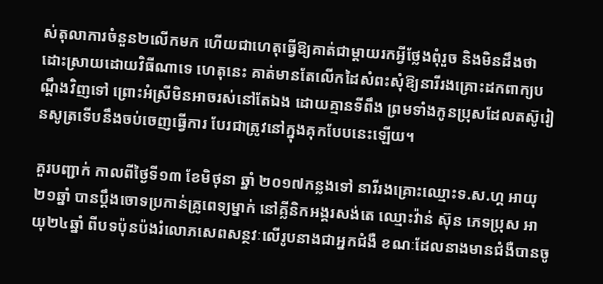ស់តុលាការចំនួន២លើកមក ហើយជាហេតុធ្វើឱ្យគាត់ជាម្តាយរកអ្វីថ្លែងពុំរួច និងមិនដឹងថាដោះស្រាយដោយវិធីណាទេ ហេតុនេះ គាត់មានតែលើកដៃសំពះសុំឱ្យនារីរងគ្រោះដកពាក្យបណ្តឹងវិញទៅ ព្រោះអំស្រីមិនអាចរស់នៅតែឯង ដោយគ្មានទីពឹង ព្រមទាំងកូនប្រុសដែលតស៊ូរៀនសូត្រទើបនឹងចប់ចេញធ្វើការ បែរជាត្រូវនៅក្នុងគុកបែបនេះឡើយ។

គួរបញ្ជាក់ កាលពីថ្ងៃទី១៣ ខែមិថុនា ឆ្នាំ ២០១៧កន្លងទៅ នារីរងគ្រោះឈ្មោះទ.ស.ហ្គ អាយុ២១ឆ្នាំ បានប្តឹងចោទប្រកាន់គ្រូពេទ្យម្នាក់ នៅគ្លីនិកអង្គរសង់តេ ឈ្មោះវ៉ាន់ ស៊ុន ភេទប្រុស អាយុ២៤ឆ្នាំ ពីបទប៉ុនប៉ងរំលោភសេពសន្ថវៈលើរូបនាងជាអ្នកជំងឺ ខណៈដែលនាងមានជំងឺបានចូ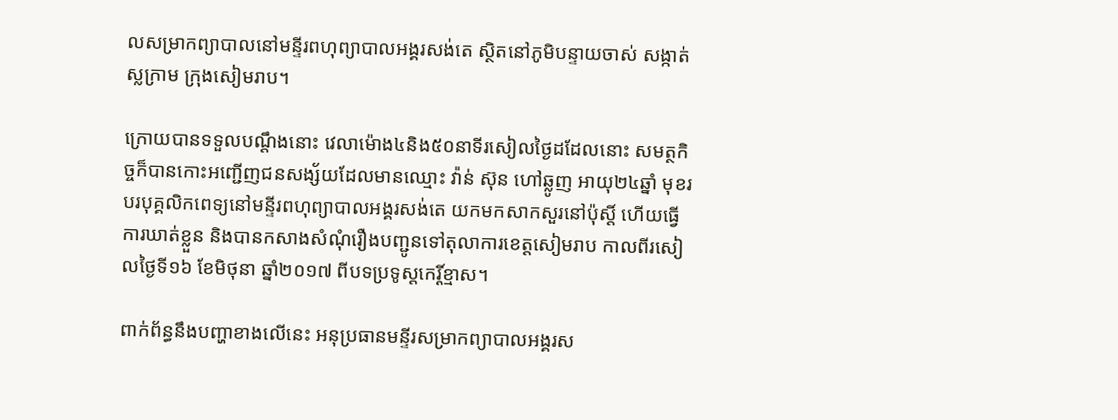លសម្រាកព្យាបាលនៅមន្ទីរពហុព្យាបាលអង្គរសង់តេ ស្ថិតនៅភូមិបន្ទាយចាស់ សង្កាត់ស្លក្រាម ក្រុងសៀមរាប។

ក្រោយបានទទួលបណ្តឹងនោះ វេលាម៉ោង៤និង៥០នាទីរសៀលថ្ងៃដដែលនោះ សមត្ថកិច្ចក៏បានកោះអញ្ជើញជនសង្ស័យដែលមានឈ្មោះ វ៉ាន់ ស៊ុន ហៅឆ្លូញ អាយុ២៤ឆ្នាំ មុខរបរបុគ្គលិកពេទ្យនៅមន្ទីរពហុព្យាបាលអង្គរសង់តេ យកមកសាកសួរនៅប៉ុស្តិ៍ ហើយធ្វើការឃាត់ខ្លួន និងបានកសាងសំណុំរឿងបញ្ជូនទៅតុលាការខេត្តសៀមរាប កាលពីរសៀលថ្ងៃទី១៦ ខែមិថុនា ឆ្នាំ២០១៧ ពីបទប្រទូស្តកេរ្តិ៍ខ្មាស។

ពាក់ព័ន្ធនឹងបញ្ហាខាងលើនេះ អនុប្រធានមន្ទីរសម្រាកព្យាបាលអង្គរស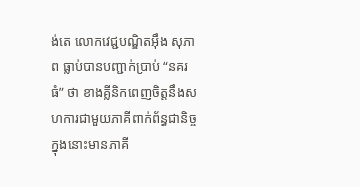ង់តេ លោកវេជ្ជបណ្ឌិតអ៊ឹង សុភាព ធ្លាប់បានបញ្ជាក់ប្រាប់ “នគរធំ” ថា ខាងគ្លីនិកពេញចិត្តនឹងសហការជាមួយភាគីពាក់ព័ន្ធជានិច្ច ក្នុងនោះមានភាគី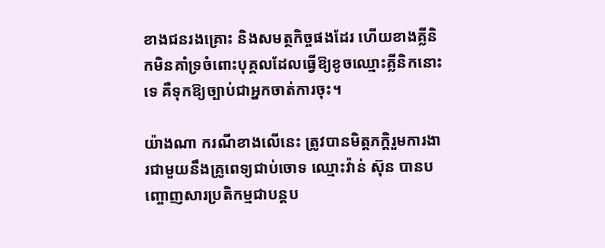ខាងជនរងគ្រោះ និងសមត្ថកិច្ចផងដែរ ហើយខាងគ្លីនិកមិនគាំទ្រចំពោះបុគ្គលដែលធ្វើឱ្យខូចឈ្មោះគ្លីនិកនោះទេ គឺទុកឱ្យច្បាប់ជាអ្នកចាត់ការចុះ។

យ៉ាងណា ករណីខាងលើនេះ ត្រូវបានមិត្តភក្តិរួមការងារជាមួយនឹងគ្រូពេទ្យជាប់ចោទ ឈ្មោះវ៉ាន់ ស៊ុន បានបញ្ចោញសារប្រតិកម្មជាបន្តប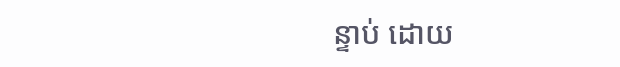ន្ទាប់ ដោយ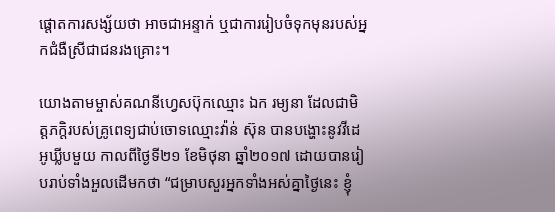ផ្តោតការសង្ស័យថា អាចជាអន្ទាក់ ឬជាការរៀបចំទុកមុនរបស់អ្នកជំងឺស្រីជាជនរងគ្រោះ។

យោងតាមម្ចាស់គណនីហ្វេសប៊ុកឈ្មោះ ឯក រម្យនា ដែលជាមិត្តភក្តិរបស់គ្រូពេទ្យជាប់ចោទឈ្មោះវ៉ាន់ ស៊ុន បានបង្ហោះនូវវីដេអូឃ្លីបមួយ កាលពីថ្ងៃទី២១ ខែមិថុនា ឆ្នាំ២០១៧ ដោយបានរៀបរាប់ទាំងអួលដើមកថា “ជម្រាបសួរអ្នកទាំងអស់គ្នាថ្ងៃនេះ ខ្ញុំ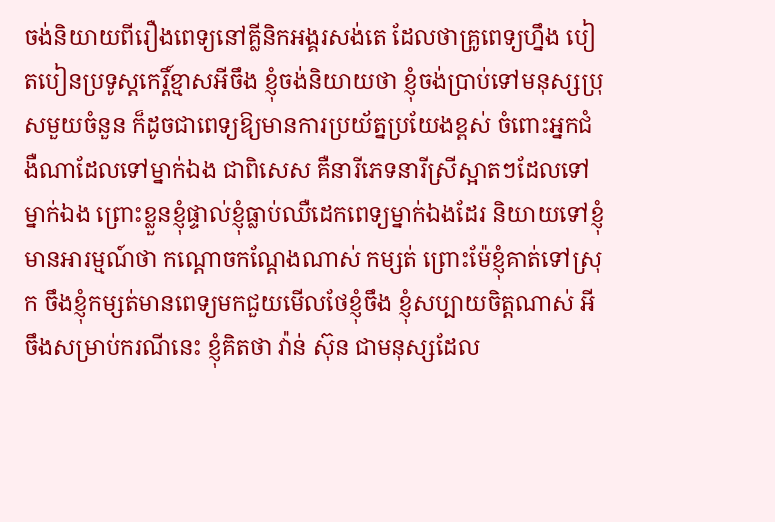ចង់និយាយពីរឿងពេទ្យនៅគ្លីនិកអង្គរសង់តេ ដែលថាគ្រូពេទ្យហ្នឹង បៀតបៀនប្រទូស្តកេរ្តិ៍ខ្មាសអីចឹង ខ្ញុំចង់និយាយថា ខ្ញុំចង់ប្រាប់ទៅមនុស្សប្រុសមួយចំនួន ក៏ដូចជាពេទ្យឱ្យមានការប្រយ័ត្នប្រយែងខ្ពស់ ចំពោះអ្នកជំងឺណាដែលទៅម្នាក់ឯង ជាពិសេស គឺនារីភេទនារីស្រីស្អាតៗដែលទៅម្នាក់ឯង ព្រោះខ្លួនខ្ញុំផ្ទាល់ខ្ញុំធ្លាប់ឈឺដេកពេទ្យម្នាក់ឯងដែរ និយាយទៅខ្ញុំមានអារម្មណ៍ថា កណ្តោចកណ្តែងណាស់ កម្សត់ ព្រោះម៉ែខ្ញុំគាត់ទៅស្រុក ចឹងខ្ញុំកម្សត់មានពេទ្យមកជួយមើលថែខ្ញុំចឹង ខ្ញុំសប្បាយចិត្តណាស់ អីចឹងសម្រាប់ករណីនេះ ខ្ញុំគិតថា វ៉ាន់ ស៊ុន ជាមនុស្សដែល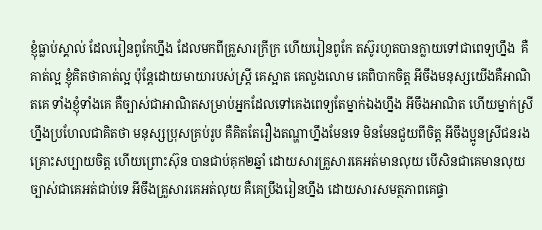ខ្ញុំធ្លាប់ស្គាល់ ដែលរៀនពូកែហ្នឹង ដែលមកពីគ្រួសារក្រីក្រ ហើយរៀនពូកែ តស៊ូរហូតបានក្លាយទៅជាពេទ្យហ្នឹង  គឺគាត់ល្អ ខ្ញុំគិតថាគាត់ល្អ ប៉ុន្តែដោយមាយារបស់ស្ត្រី គេស្អាត គេលួងលោម គេពិបាកចិត្ត អីចឹងមនុស្សយើងគឺអាណិតគេ ទាំងខ្ញុំទាំងគេ គឺច្បាស់ជាអាណិតសម្រាប់អ្នកដែលទៅគេងពេទ្យតែម្នាក់ឯងហ្នឹង អីចឹងអាណិត ហើយម្នាក់ស្រីហ្នឹងប្រហែលជាគិតថា មនុស្សប្រុសគ្រប់រូប គឺគិតតែរឿងតណ្ហាហ្នឹងមែនទេ មិនមែនជួយពីចិត្ត អីចឹងប្អូនស្រីជនរងគ្រោះសប្បាយចិត្ត ហើយព្រោះស៊ុន បានជាប់គុក២ឆ្នាំ ដោយសារគ្រួសារគេអត់មានលុយ បើសិនជាគេមានលុយច្បាស់ជាគេអត់ជាប់ទេ អីចឹងគ្រួសារគេអត់លុយ គឺគេប្រឹងរៀនហ្នឹង ដោយសារសមត្ថភាពគេផ្ទា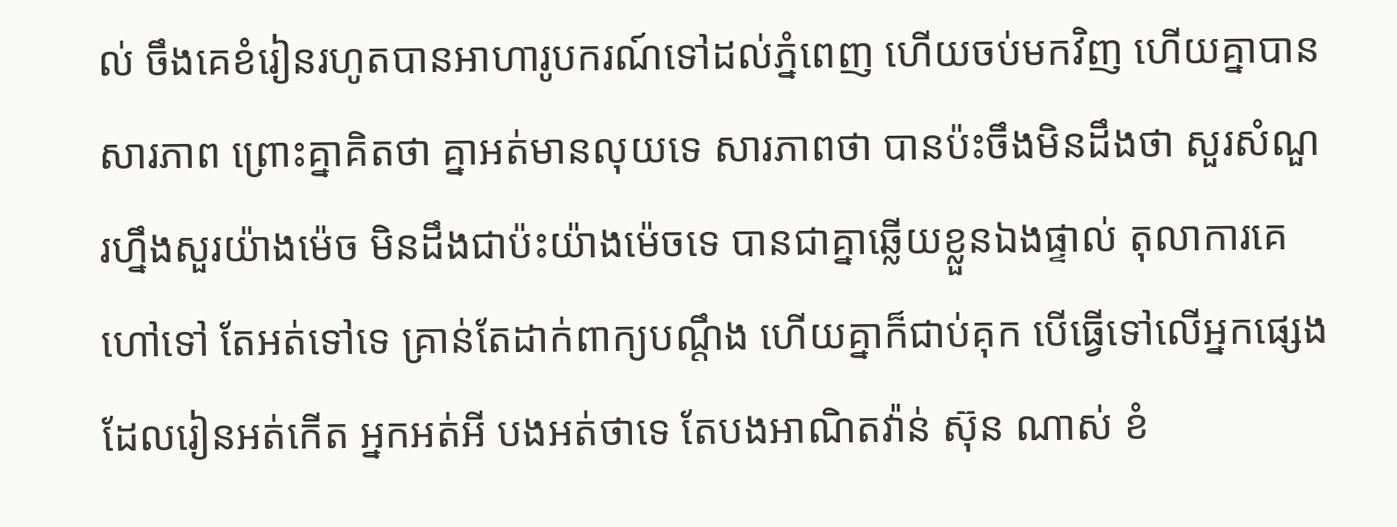ល់ ចឹងគេខំរៀនរហូតបានអាហារូបករណ៍ទៅដល់ភ្នំពេញ ហើយចប់មកវិញ ហើយគ្នាបានសារភាព ព្រោះគ្នាគិតថា គ្នាអត់មានលុយទេ សារភាពថា បានប៉ះចឹងមិនដឹងថា សួរសំណួរហ្នឹងសួរយ៉ាងម៉េច មិនដឹងជាប៉ះយ៉ាងម៉េចទេ បានជាគ្នាឆ្លើយខ្លួនឯងផ្ទាល់ តុលាការគេហៅទៅ តែអត់ទៅទេ គ្រាន់តែដាក់ពាក្យបណ្តឹង ហើយគ្នាក៏ជាប់គុក បើធ្វើទៅលើអ្នកផ្សេង ដែលរៀនអត់កើត អ្នកអត់អី បងអត់ថាទេ តែបងអាណិតវ៉ាន់ ស៊ុន ណាស់ ខំ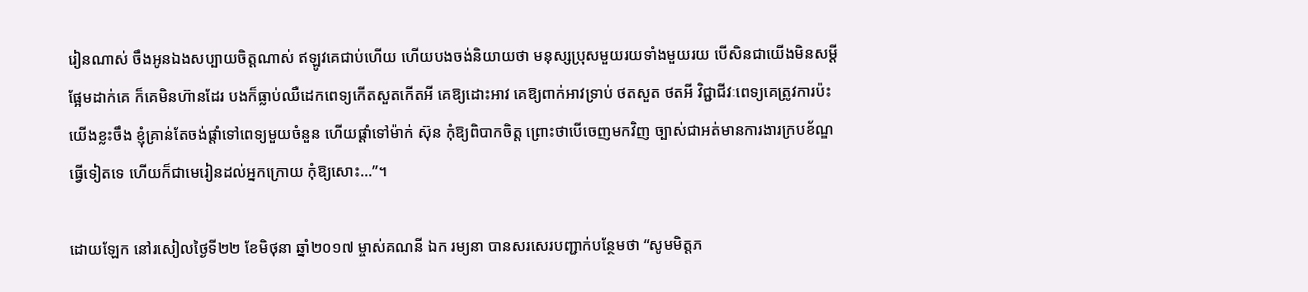រៀនណាស់ ចឹងអូនឯងសប្បាយចិត្តណាស់ ឥឡូវគេជាប់ហើយ ហើយបងចង់និយាយថា មនុស្សប្រុសមួយរយទាំងមួយរយ បើសិនជាយើងមិនសម្តីផ្អែមដាក់គេ ក៏គេមិនហ៊ានដែរ បងក៏ធ្លាប់ឈឺដេកពេទ្យកើតសួតកើតអី គេឱ្យដោះអាវ គេឱ្យពាក់អាវទ្រាប់ ថតសួត ថតអី វិជ្ជាជីវៈពេទ្យគេត្រូវការប៉ះយើងខ្លះចឹង ខ្ញុំគ្រាន់តែចង់ផ្តាំទៅពេទ្យមួយចំនួន ហើយផ្តាំទៅម៉ាក់ ស៊ុន កុំឱ្យពិបាកចិត្ត ព្រោះថាបើចេញមកវិញ ច្បាស់ជាអត់មានការងារក្របខ័ណ្ឌធ្វើទៀតទេ ហើយក៏ជាមេរៀនដល់អ្នកក្រោយ កុំឱ្យសោះ…”។

ដោយឡែក នៅរសៀលថ្ងៃទី២២ ខែមិថុនា ឆ្នាំ២០១៧ ម្ចាស់គណនី ឯក រម្យនា បានសរសេរបញ្ជាក់បន្ថែមថា “សូមមិត្តភ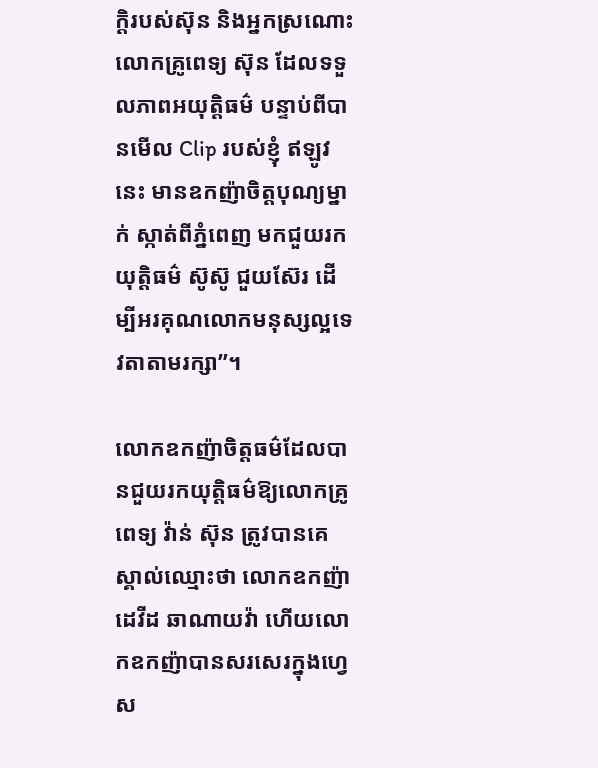ក្តិរបស់ស៊ុន និងអ្នកស្រណោះលោកគ្រូពេទ្យ ស៊ុន ដែលទទួលភាពអយុត្តិធម៌ បន្ទាប់ពីបានមើល Clip របស់ខ្ញុំ ឥឡូវនេះ មានឧកញ៉ាចិត្តបុណ្យម្នាក់ ស្កាត់ពីភ្នំពេញ មកជួយរកយុត្តិធម៌ ស៊ូស៊ូ ជួយស៊ែរ ដើម្បីអរគុណលោកមនុស្សល្អទេវតាតាមរក្សា”។

លោកឧកញ៉ាចិត្តធម៌ដែលបានជួយរកយុត្តិធម៌ឱ្យលោកគ្រូពេទ្យ វ៉ាន់ ស៊ុន ត្រូវបានគេស្គាល់ឈ្មោះថា លោកឧកញ៉ាដេវីដ ឆាណាយវ៉ា ហើយលោកឧកញ៉ាបានសរសេរក្នុងហ្វេស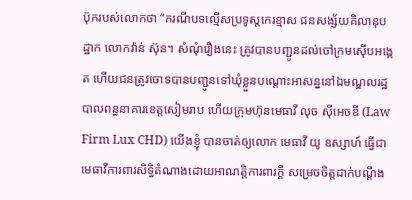ប៊ុករបស់លោកថា “ករណីបទល្មើសប្រទូស្តកេរខ្មាស ជនសង្ស័យគិលានុបដ្ឋាក លោកវ៉ាន់ ស៊ុន។ សំណុំរឿងនេះ ត្រូវបានបញ្ជូនដល់ចៅក្រមស៊ើបអង្កេត ហើយជនត្រូវចោទបានបញ្ជូនទៅឃុំខ្លួនបណ្ដោះអាសន្ននៅឯមណ្ឌលរដ្ឋបាលពន្ធនាគារខេត្តសៀមរាប ហើយក្រុមហ៊ុនមេធាវី លុច ស៊ីអេចឌី (Law Firm Lux CHD) យើងខ្ញុំ បានចាត់ឲ្យលោក មេធាវី យូ ឧស្សាហ៍ ធ្វើជាមេធាវីការពារសិទ្ធិតំណាងដោយអាណត្តិការពារក្ដី សម្រេចចិត្តដាក់បណ្ដឹង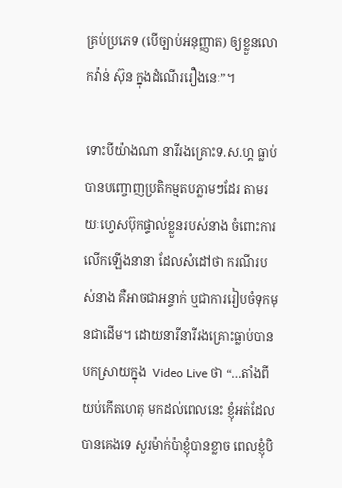គ្រប់ប្រភេទ (បើច្បាប់អនុញ្ញាត) ឲ្យខ្លួនលោកវ៉ាន់ ស៊ុន ក្នុងដំណើររឿងនេៈ”។

ទោះបីយ៉ាងណា នារីរងគ្រោះទ.ស.ហ្គ ធ្លាប់បានបញ្ចោញប្រតិកម្មតបភ្លាមៗដែរ តាមរយៈហ្វេសប៊ុកផ្ទាល់ខ្លួនរបស់នាង ចំពោះការលើកឡើងនានា ដែលសំដៅថា ករណីរបស់នាង គឺអាចជាអន្ទាក់ ឬជាការរៀបចំទុកមុនជាដើម។ ដោយនារីនារីរងគ្រោះធ្លាប់បានបកស្រាយក្នុង  Video Live ថា “…តាំងពីយប់កើតហេតុ មកដល់ពេលនេះ ខ្ញុំអត់ដែលបានគេងទេ សួរម៉ាក់ប៉ាខ្ញុំបានខ្លាច ពេលខ្ញុំបិ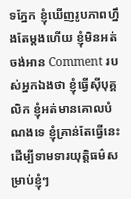ទភ្នែក ខ្ញុំឃើញរូបភាពហ្នឹងតែម្តងហើយ ខ្ញុំមិនអត់ចង់អាន Comment របស់អ្នកឯងថា ខ្ញុំធ្វើស៊ីបុគ្គលិក ខ្ញុំអត់មានគោលបំណងទេ ខ្ញុំគ្រាន់តែធ្វើនេះ ដើម្បីទាមទារយុត្តិធម៌សម្រាប់ខ្ញុំៗ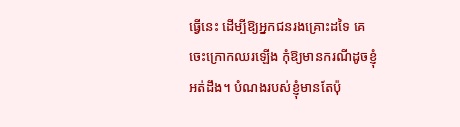ធ្វើនេះ ដើម្បីឱ្យអ្នកជនរងគ្រោះដទៃ គេចេះក្រោកឈរឡើង កុំឱ្យមានករណីដូចខ្ញុំ អត់ដឹង។ បំណងរបស់ខ្ញុំមានតែប៉ុ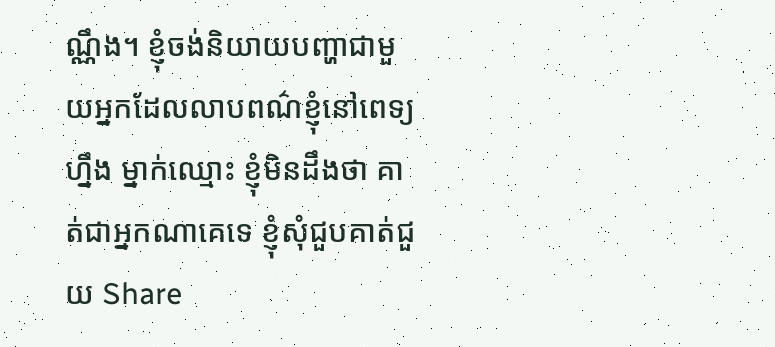ណ្ណឹង។ ខ្ញុំចង់និយាយបញ្ហាជាមួយអ្នកដែលលាបពណ៌ខ្ញុំនៅពេទ្យហ្នឹង ម្នាក់ឈ្មោះ ខ្ញុំមិនដឹងថា គាត់ជាអ្នកណាគេទេ ខ្ញុំសុំជួបគាត់ជួយ Share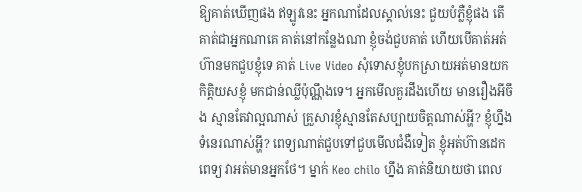ឱ្យគាត់ឃើញផង ឥឡូវនេះ អ្នកណាដែលស្គាល់នេះ ជួយបំភ្លឺខ្ញុំផង តើគាត់ជាអ្នកណាគេ គាត់នៅកន្លែងណា ខ្ញុំចង់ជួបគាត់ ហើយបើគាត់អត់ហ៊ានមកជួបខ្ញុំទេ គាត់ Live Video សុំទោសខ្ញុំបកស្រាយអត់មានយកកិត្តិយសខ្ញុំ មកជាន់ឈ្លីប៉ុណ្ណឹងទេ។ អ្នកមើលគួរដឹងហើយ មានរឿងអីចឹង ស្មានតែវាល្អណាស់ គ្រួសារខ្ញុំស្មានតែសប្បាយចិត្តណាស់អ្ហី? ខ្ញុំហ្នឹងទំនេរណាស់អ្ហី? ពេទ្យណាត់ជួបទៅជួបមើលជំងឺទៀត ខ្ញុំអត់ហ៊ានដេកពេទ្យ វាអត់មានអ្នកថែ។ ម្នាក់ Keo chilo ហ្នឹង គាត់និយាយថា ពេល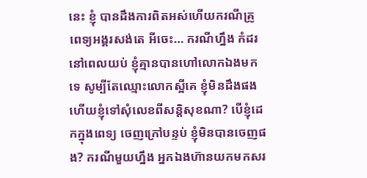នេះ ខ្ញុំ បានដឹងការពិតអស់ហើយករណីគ្រូពេទ្យអង្គរសង់តេ អីចេះ… ករណីហ្នឹង កំដរនៅពេលយប់ ខ្ញុំគ្មានបានហៅលោកឯងមកទេ សូម្បីតែឈ្មោះលោកស្អីគេ ខ្ញុំមិនដឹងផង ហើយខ្ញុំទៅសុំលេខពីសន្តិសុខណា? បើខ្ញុំដេកក្នុងពេទ្យ ចេញក្រៅបន្ទប់ ខ្ញុំមិនបានចេញផង? ករណីមួយហ្នឹង អ្នកឯងហ៊ានយកមកសរ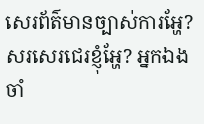សេរព័ត៌មានច្បាស់ការអ្ហែ? សរសេរជេរខ្ញុំអ្ហែ? អ្នកឯងចាំ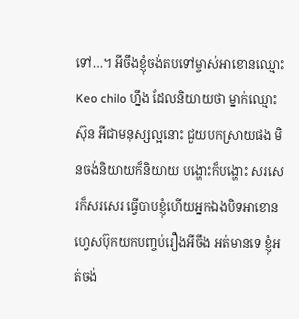ទៅ…។ អីចឹងខ្ញុំចង់តបទៅម្ចាស់អាខោនឈ្មោះ Keo chilo ហ្នឹង ដែលនិយាយថា ម្នាក់ឈ្មោះស៊ុន អីជាមនុស្សល្អនោះ ជួយបកស្រាយផង មិនចង់និយាយក៏និយាយ បង្ហោះក៏បង្ហោះ សរសេរក៏សរសេរ ធ្វើបាបខ្ញុំហើយអ្នកឯងបិទអាខោន ហ្វេសប៊ុកយកបញ្ចប់រឿងអីចឹង អត់មានទេ ខ្ញុំអត់ចង់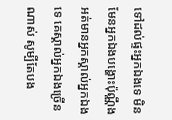ទៅដល់ផ្ទះអ្នកឯងទេ មិនមែនអ្នកឯងបង្ហោះប៉ុណ្ណឹងអត់មានអ្នកស្គាល់អ្នកឯងទេ គេស្គាល់អ្នកឯងច្រើនណាស់ សូម្បីតែបង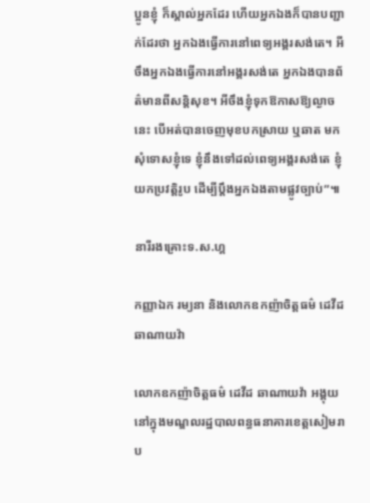ប្អូនខ្ញុំ ក៏ស្គាល់អ្នកដែរ ហើយអ្នកឯងក៏បានបញ្ជាក់ដែរថា អ្នកឯងធ្វើការនៅពេទ្យអង្គរសង់តេ។ អីចឹងអ្នកឯងធ្វើការនៅអង្គរសង់តេ អ្នកឯងបានព័ត៌មានពីសន្តិសុខ។ អីចឹងខ្ញុំទុកឱកាសឱ្យល្ងាចនេះ បើអត់បានចេញមុខបកស្រាយ ឬឆាត មកសុំទោសខ្ញុំទេ ខ្ញុំនឹងទៅដល់ពេទ្យអង្គរសង់តេ ខ្ញុំយកប្រវត្តិរូប ដើម្បីប្តឹងអ្នកឯងតាមផ្លូវច្បាប់”៕

នារីរងគ្រោះទ.ស.ហ្គ

កញ្ញាឯក រម្យនា និងលោកឧកញ៉ាចិត្តធម៌ ដេវីដ ឆាណាយវ៉ា

លោកឧកញ៉ាចិត្តធម៌ ដេវីដ ឆាណាយវ៉ា អង្គុយនៅក្នុងមណ្ឌលរដ្ឋបាលពន្ធធនាគារខេត្តសៀមរាប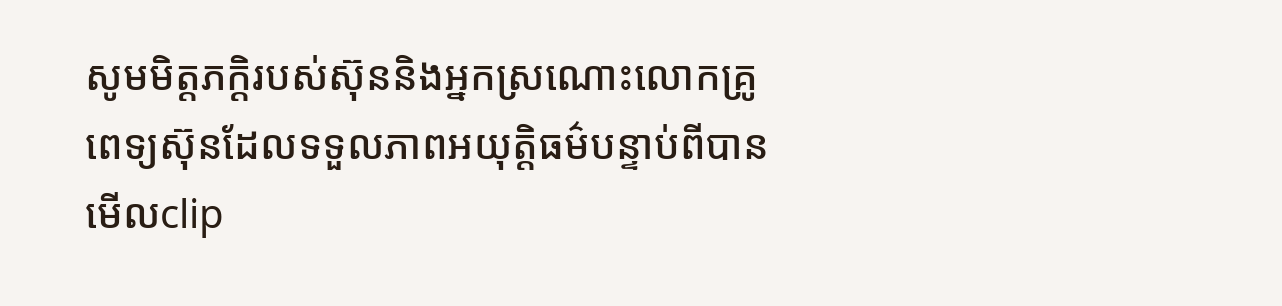សូមមិត្តភក្ដិរបស់ស៊ុននិងអ្នកស្រណោះលោកគ្រូពេទ្យស៊ុនដែលទទួលភាពអយុតិ្តធម៌បន្ទាប់ពីបានមើលclip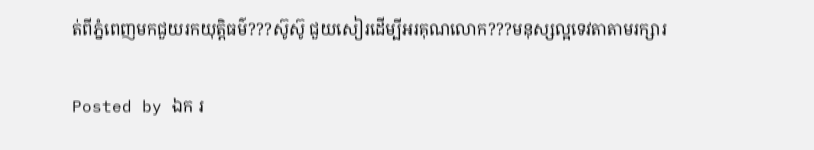ត់ពីភ្នំពេញមកជួយរកយុតិ្តធម៌???ស៊ូស៊ូ ជួយសៀរដើម្បីអរគុណលោក???មនុស្សល្អទេវតាតាមរក្សារ

Posted by ឯក រ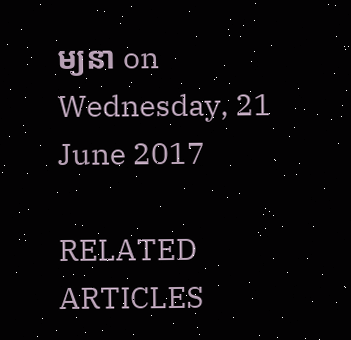ម្យនា on Wednesday, 21 June 2017

RELATED ARTICLES